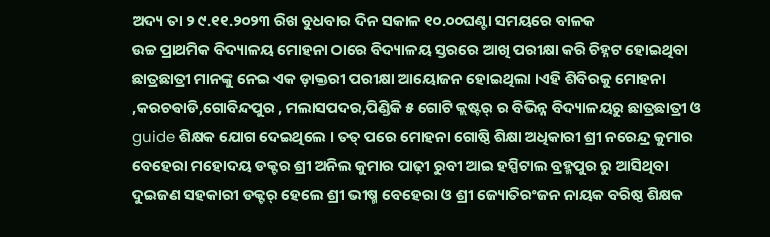ଅଦ୍ୟ ତା ୨ ୯.୧୧.୨୦୨୩ ରିଖ ବୁଧବାର ଦିନ ସକାଳ ୧୦.୦୦ଘଣ୍ଟା ସମୟରେ ବାଳକ
ଉଚ୍ଚ ପ୍ରାଥମିକ ବିଦ୍ୟାଳୟ ମୋହନା ଠାରେ ବିଦ୍ୟାଳୟ ସ୍ତରରେ ଆଖି ପରୀକ୍ଷା କରି ଚିହ୍ନଟ ହୋଇଥିବା ଛାତ୍ରଛାତ୍ରୀ ମାନଙ୍କୁ ନେଇ ଏକ ଡ଼ାକ୍ତରୀ ପରୀକ୍ଷା ଆୟୋଜନ ହୋଇଥିଲା ।ଏହି ଶିବିରକୁ ମୋହନା ,କରଚଵାଡି,ଗୋବିନ୍ଦପୁର , ମଲାସପଦର,ପିଣ୍ଡିକି ୫ ଗୋଟି କ୍ଲଷ୍ଟର୍ ର ବିଭିନ୍ନ ବିଦ୍ୟାଳୟରୁ ଛାତ୍ରଛାତ୍ରୀ ଓ guide ଶିକ୍ଷକ ଯୋଗ ଦେଇଥିଲେ । ତତ୍ ପରେ ମୋହନା ଗୋଷ୍ଠି ଶିକ୍ଷା ଅଧିକାରୀ ଶ୍ରୀ ନରେନ୍ଦ୍ର କୁମାର ବେହେରା ମହୋଦୟ ଡକ୍ଟର ଶ୍ରୀ ଅନିଲ କୁମାର ପାଢ଼ୀ ରୁବୀ ଆଇ ହସ୍ପିଟାଲ ବ୍ରହ୍ମପୁର ରୁ ଆସିଥିବା ଦୁଇଜଣ ସହକାରୀ ଡକ୍ଟର୍ ହେଲେ ଶ୍ରୀ ଭୀଷ୍ମ ବେହେରା ଓ ଶ୍ରୀ ଜ୍ୟୋତିରଂଜନ ନାୟକ ବରିଷ୍ଠ ଶିକ୍ଷକ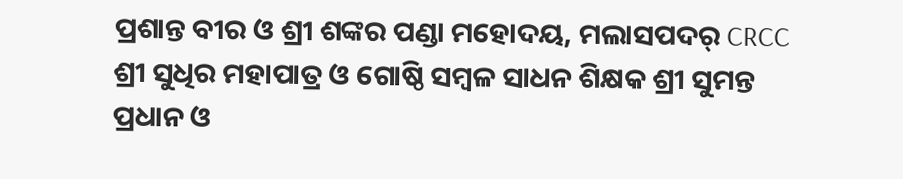ପ୍ରଶାନ୍ତ ବୀର ଓ ଶ୍ରୀ ଶଙ୍କର ପଣ୍ଡା ମହୋଦୟ, ମଲାସପଦର୍ CRCC ଶ୍ରୀ ସୁଧିର ମହାପାତ୍ର ଓ ଗୋଷ୍ଠି ସମ୍ବଳ ସାଧନ ଶିକ୍ଷକ ଶ୍ରୀ ସୁମନ୍ତ ପ୍ରଧାନ ଓ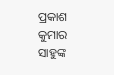ପ୍ରକାଶ କୁମାର ସାହୁଙ୍କ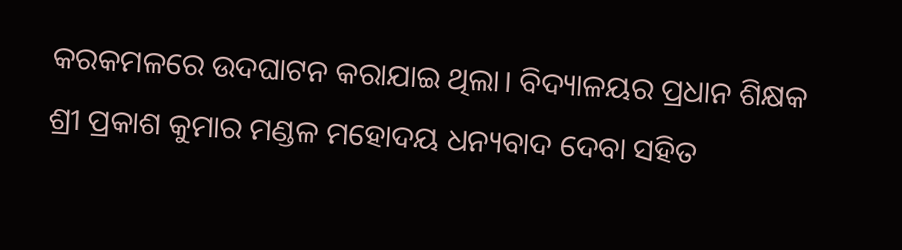କରକମଳରେ ଉଦଘାଟନ କରାଯାଇ ଥିଲା। ବିଦ୍ୟାଳୟର ପ୍ରଧାନ ଶିକ୍ଷକ ଶ୍ରୀ ପ୍ରକାଶ କୁମାର ମଣ୍ଡଳ ମହୋଦୟ ଧନ୍ୟବାଦ ଦେବା ସହିତ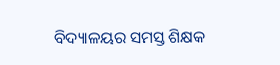ବିଦ୍ୟାଳୟର ସମସ୍ତ ଶିକ୍ଷକ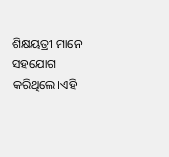ଶିକ୍ଷୟତ୍ରୀ ମାନେ ସହଯୋଗ କରିଥିଲେ।ଏହି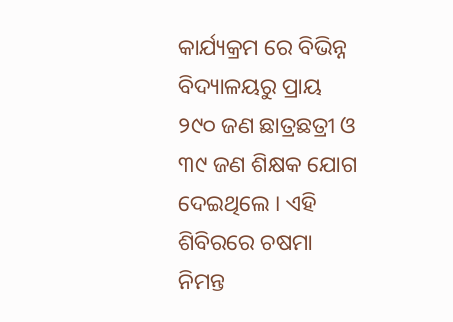କାର୍ଯ୍ୟକ୍ରମ ରେ ବିଭିନ୍ନ ବିଦ୍ୟାଳୟରୁ ପ୍ରାୟ ୨୯୦ ଜଣ ଛାତ୍ରଛତ୍ରୀ ଓ ୩୯ ଜଣ ଶିକ୍ଷକ ଯୋଗ ଦେଇଥିଲେ । ଏହି ଶିବିରରେ ଚଷମା ନିମନ୍ତ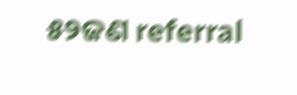୫୨ଜଣ referral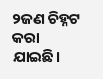୨ଜଣ ଚିହ୍ନଟ କରା ଯାଇଛି।